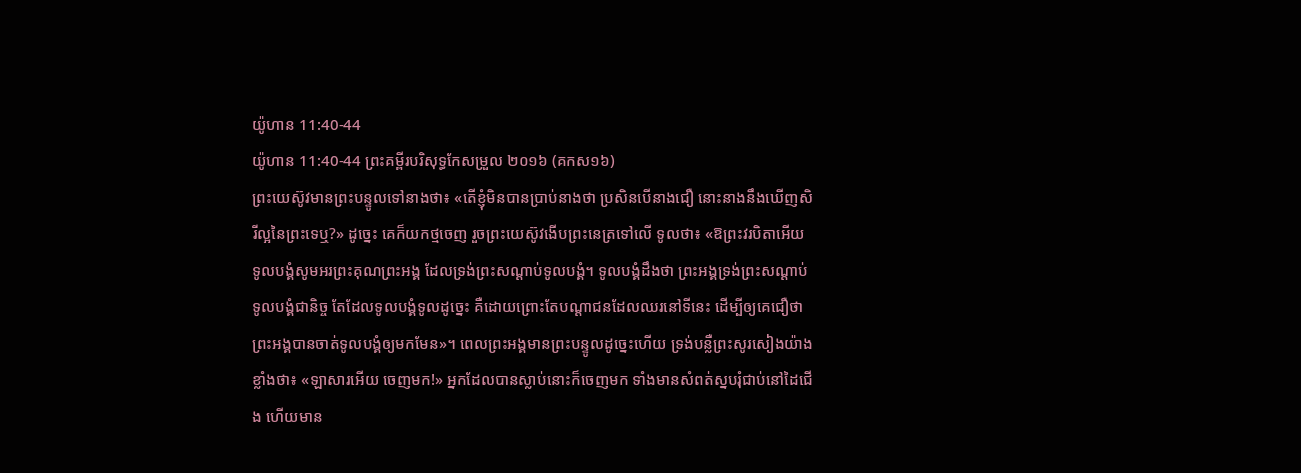យ៉ូហាន 11:40-44
យ៉ូហាន 11:40-44 ព្រះគម្ពីរបរិសុទ្ធកែសម្រួល ២០១៦ (គកស១៦)
ព្រះយេស៊ូវមានព្រះបន្ទូលទៅនាងថា៖ «តើខ្ញុំមិនបានប្រាប់នាងថា ប្រសិនបើនាងជឿ នោះនាងនឹងឃើញសិរីល្អនៃព្រះទេឬ?» ដូច្នេះ គេក៏យកថ្មចេញ រួចព្រះយេស៊ូវងើបព្រះនេត្រទៅលើ ទូលថា៖ «ឱព្រះវរបិតាអើយ ទូលបង្គំសូមអរព្រះគុណព្រះអង្គ ដែលទ្រង់ព្រះសណ្ដាប់ទូលបង្គំ។ ទូលបង្គំដឹងថា ព្រះអង្គទ្រង់ព្រះសណ្ដាប់ទូលបង្គំជានិច្ច តែដែលទូលបង្គំទូលដូច្នេះ គឺដោយព្រោះតែបណ្តាជនដែលឈរនៅទីនេះ ដើម្បីឲ្យគេជឿថា ព្រះអង្គបានចាត់ទូលបង្គំឲ្យមកមែន»។ ពេលព្រះអង្គមានព្រះបន្ទូលដូច្នេះហើយ ទ្រង់បន្លឺព្រះសូរសៀងយ៉ាងខ្លាំងថា៖ «ឡាសារអើយ ចេញមក!» អ្នកដែលបានស្លាប់នោះក៏ចេញមក ទាំងមានសំពត់ស្នបរុំជាប់នៅដៃជើង ហើយមាន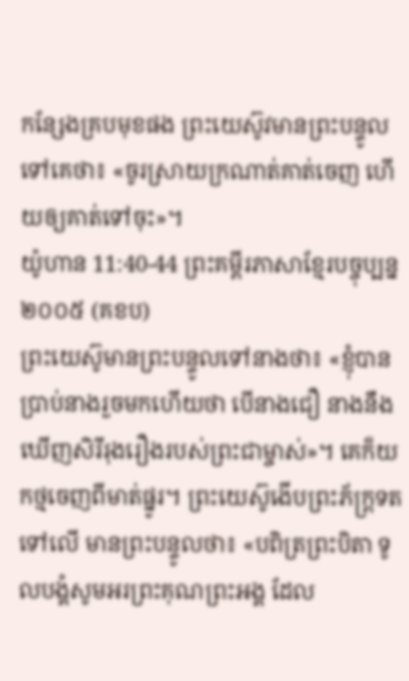កន្សែងគ្របមុខផង ព្រះយេស៊ូវមានព្រះបន្ទូលទៅគេថា៖ «ចូរស្រាយក្រណាត់គាត់ចេញ ហើយឲ្យគាត់ទៅចុះ»។
យ៉ូហាន 11:40-44 ព្រះគម្ពីរភាសាខ្មែរបច្ចុប្បន្ន ២០០៥ (គខប)
ព្រះយេស៊ូមានព្រះបន្ទូលទៅនាងថា៖ «ខ្ញុំបានប្រាប់នាងរួចមកហើយថា បើនាងជឿ នាងនឹងឃើញសិរីរុងរឿងរបស់ព្រះជាម្ចាស់»។ គេក៏យកថ្មចេញពីមាត់ផ្នូរ។ ព្រះយេស៊ូងើបព្រះភ័ក្ត្រទតទៅលើ មានព្រះបន្ទូលថា៖ «បពិត្រព្រះបិតា ទូលបង្គំសូមអរព្រះគុណព្រះអង្គ ដែល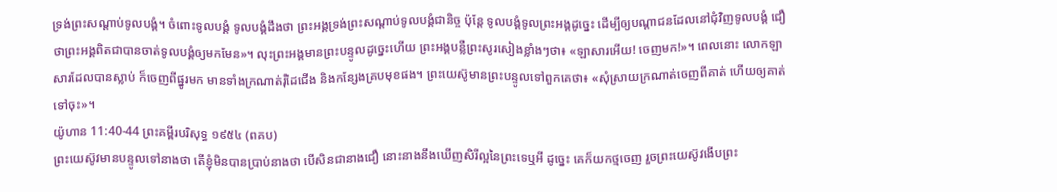ទ្រង់ព្រះសណ្ដាប់ទូលបង្គំ។ ចំពោះទូលបង្គំ ទូលបង្គំដឹងថា ព្រះអង្គទ្រង់ព្រះសណ្ដាប់ទូលបង្គំជានិច្ច ប៉ុន្តែ ទូលបង្គំទូលព្រះអង្គដូច្នេះ ដើម្បីឲ្យបណ្ដាជនដែលនៅជុំវិញទូលបង្គំ ជឿថាព្រះអង្គពិតជាបានចាត់ទូលបង្គំឲ្យមកមែន»។ លុះព្រះអង្គមានព្រះបន្ទូលដូច្នេះហើយ ព្រះអង្គបន្លឺព្រះសូរសៀងខ្លាំងៗថា៖ «ឡាសារអើយ! ចេញមក!»។ ពេលនោះ លោកឡាសារដែលបានស្លាប់ ក៏ចេញពីផ្នូរមក មានទាំងក្រណាត់រុំដៃជើង និងកន្សែងគ្របមុខផង។ ព្រះយេស៊ូមានព្រះបន្ទូលទៅពួកគេថា៖ «សុំស្រាយក្រណាត់ចេញពីគាត់ ហើយឲ្យគាត់ទៅចុះ»។
យ៉ូហាន 11:40-44 ព្រះគម្ពីរបរិសុទ្ធ ១៩៥៤ (ពគប)
ព្រះយេស៊ូវមានបន្ទូលទៅនាងថា តើខ្ញុំមិនបានប្រាប់នាងថា បើសិនជានាងជឿ នោះនាងនឹងឃើញសិរីល្អនៃព្រះទេឬអី ដូច្នេះ គេក៏យកថ្មចេញ រួចព្រះយេស៊ូវងើបព្រះ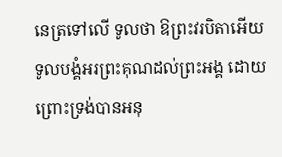នេត្រទៅលើ ទូលថា ឱព្រះវរបិតាអើយ ទូលបង្គំអរព្រះគុណដល់ព្រះអង្គ ដោយព្រោះទ្រង់បានអនុ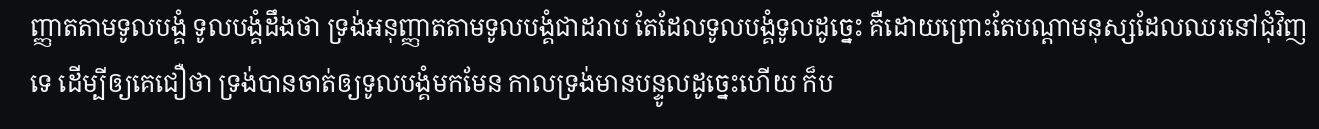ញ្ញាតតាមទូលបង្គំ ទូលបង្គំដឹងថា ទ្រង់អនុញ្ញាតតាមទូលបង្គំជាដរាប តែដែលទូលបង្គំទូលដូច្នេះ គឺដោយព្រោះតែបណ្តាមនុស្សដែលឈរនៅជុំវិញទេ ដើម្បីឲ្យគេជឿថា ទ្រង់បានចាត់ឲ្យទូលបង្គំមកមែន កាលទ្រង់មានបន្ទូលដូច្នេះហើយ ក៏ប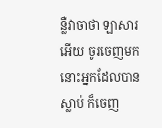ន្លឺវាចាថា ឡាសារអើយ ចូរចេញមក នោះអ្នកដែលបានស្លាប់ ក៏ចេញ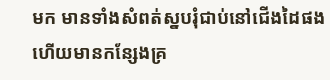មក មានទាំងសំពត់ស្នបរុំជាប់នៅជើងដៃផង ហើយមានកន្សែងគ្រ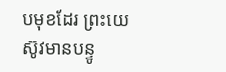បមុខដែរ ព្រះយេស៊ូវមានបន្ទូ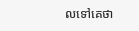លទៅគេថា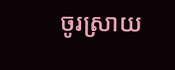ចូរស្រាយ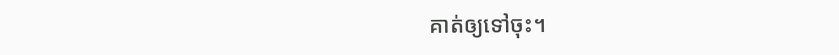គាត់ឲ្យទៅចុះ។